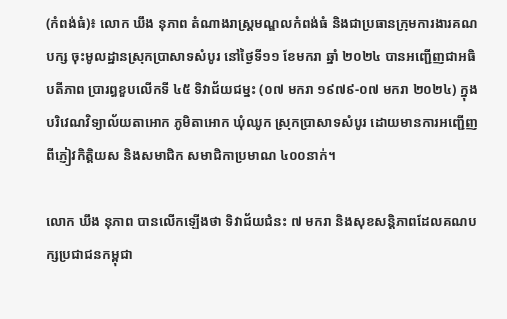(កំពង់ធំ)៖ លោក ឃឹង នុភាព តំណាងរាស្ត្រមណ្ឌលកំពង់ធំ និងជាប្រធានក្រុមការងារគណបក្ស ចុះមូលដ្ឋានស្រុកប្រាសាទសំបូរ នៅថ្ងៃទី១១ ខែមករា ឆ្នាំ ២០២៤ បានអញ្ជើញជាអធិបតីភាព ប្រារព្ធខួបលើកទី ៤៥ ទិវាជ័យជម្នះ (០៧ មករា ១៩៧៩-០៧ មករា ២០២៤) ក្នុងបរិវេណវិទ្យាល័យតាអោក ភូមិតាអោក ឃុំឈូក ស្រុកប្រាសាទសំបូរ ដោយមានការអញ្ជើញពីភ្ញៀវកិត្តិយស និងសមាជិក សមាជិកាប្រមាណ ៤០០នាក់។

លោក ឃឹង នុភាព បានលើកឡើងថា ទិវាជ័យជំនះ ៧ មករា និងសុខសន្តិភាពដែលគណបក្សប្រជាជនកម្ពុជា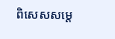ពិសេសសម្ដេ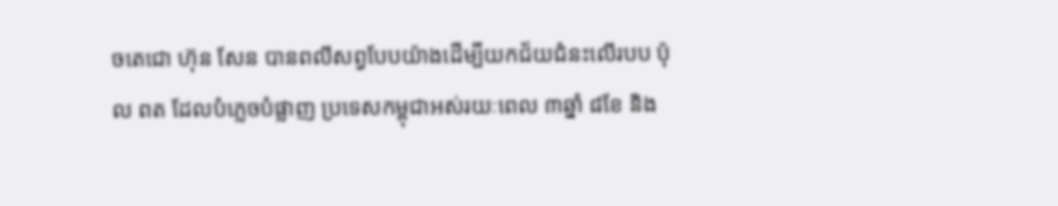ចតេជោ ហ៊ុន សែន បានពលីសព្វបែបយ៉ាងដើម្បីយកជ័យជំនះលើរបប ប៉ុល ពត ដែលបំភ្លេចបំផ្លាញ ប្រទេសកម្ពុជាអស់រយៈពេល ៣ឆ្នាំ ៨ខែ និង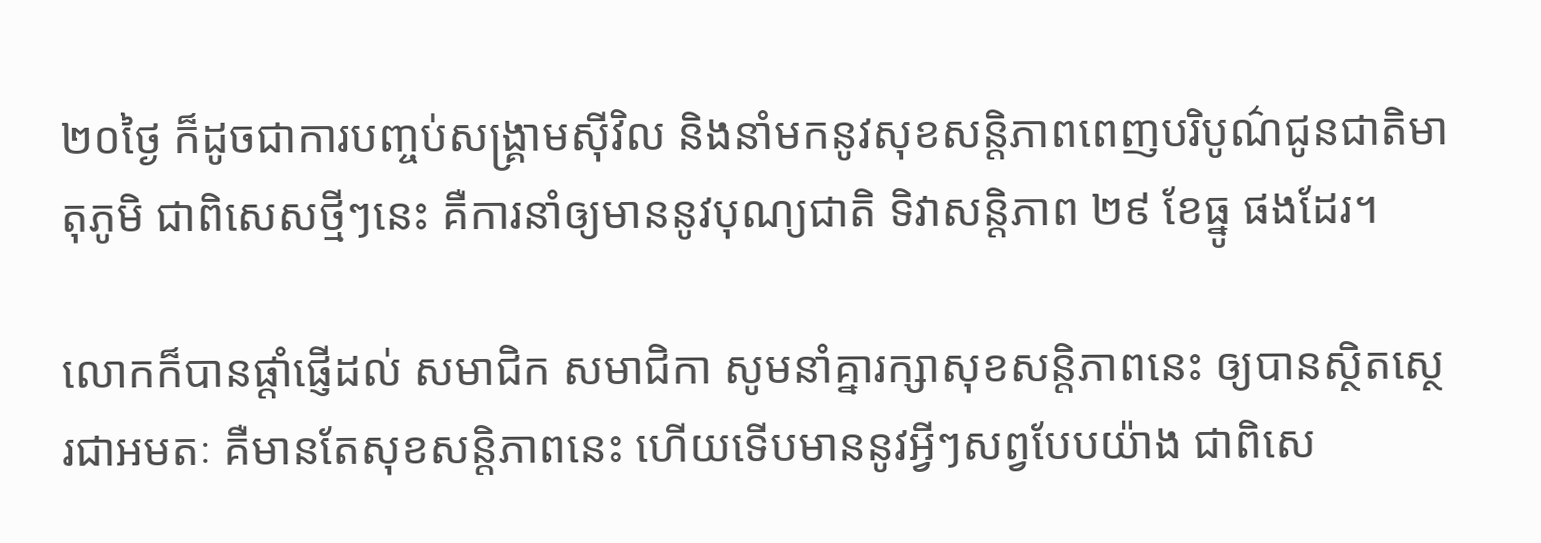២០ថ្ងៃ ក៏ដូចជាការបញ្ចប់សង្គ្រាមស៊ីវិល និងនាំមកនូវសុខសន្តិភាពពេញបរិបូណ៌ជូនជាតិមាតុភូមិ ជាពិសេសថ្មីៗនេះ គឺការនាំឲ្យមាននូវបុណ្យជាតិ ទិវាសន្តិភាព ២៩ ខែធ្នូ ផងដែរ។

លោកក៏បានផ្ដាំផ្ញើដល់ សមាជិក សមាជិកា សូមនាំគ្នារក្សាសុខសន្តិភាពនេះ ឲ្យបានស្ថិតស្ថេរជាអមតៈ គឺមានតែសុខសន្តិភាពនេះ ហើយទើបមាននូវអ្វីៗសព្វបែបយ៉ាង ជាពិសេ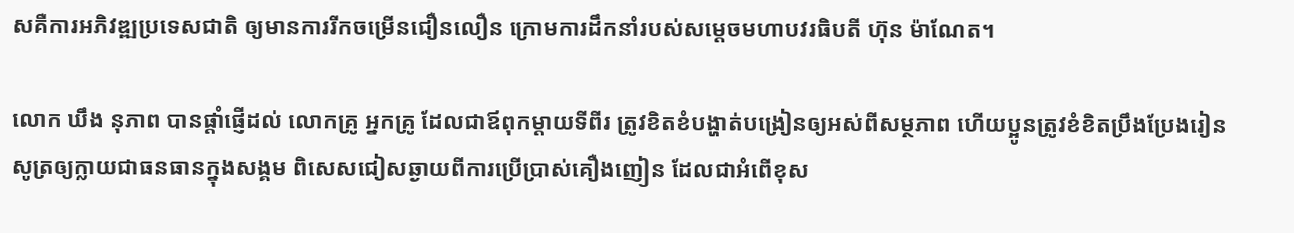សគឺការអភិវឌ្ឍប្រទេសជាតិ ឲ្យមានការរីកចម្រើនជឿនលឿន ក្រោមការដឹកនាំរបស់សម្ដេចមហាបវរធិបតី ហ៊ុន ម៉ាណែត។

លោក ឃឹង នុភាព បានផ្តាំផ្ញើដល់ លោកគ្រូ អ្នកគ្រូ ដែលជាឪពុកម្ដាយទីពីរ ត្រូវខិតខំបង្ហាត់បង្រៀនឲ្យអស់ពីសម្ថភាព ហើយប្អូនត្រូវខំខិតប្រឹងប្រែងរៀនសូត្រឲ្យក្លាយជាធនធានក្នុងសង្គម ពិសេសជៀសឆ្ងាយពីការប្រើប្រាស់គឿងញៀន ដែលជាអំពើខុស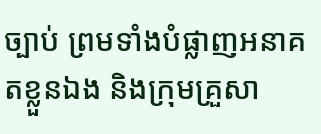ច្បាប់ ព្រមទាំងបំផ្លាញអនាគតខ្លួនឯង និងក្រុមគ្រួសា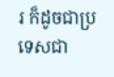រ ក៏ដូចជាប្រទេសជា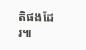តិផងដែរ៕